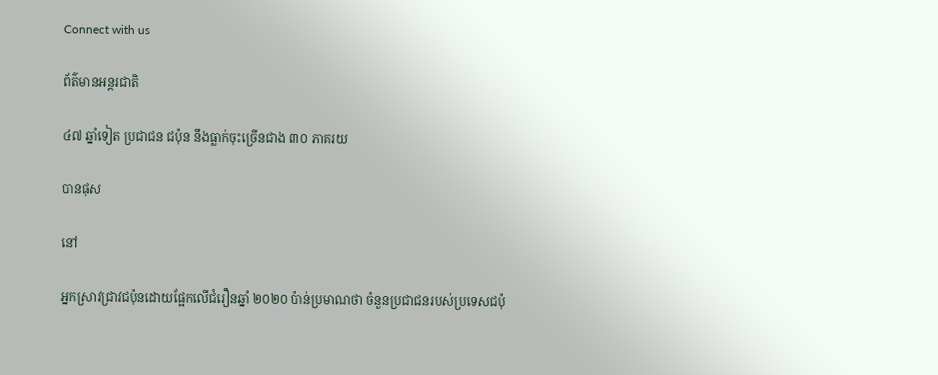Connect with us

ព័ត៌មានអន្ដរជាតិ

៤៧ ឆ្នាំទៀត ប្រជាជន ជប៉ុន នឹងធ្លាក់ចុះច្រើនជាង ៣០ ភាគរយ

បានផុស

នៅ

អ្នកស្រាវជ្រាវជប៉ុនដោយផ្អែកលើជំរឿនឆ្នាំ ២០២០ ប៉ាន់ប្រមាណថា ចំនួនប្រជាជនរបស់ប្រទេសជប៉ុ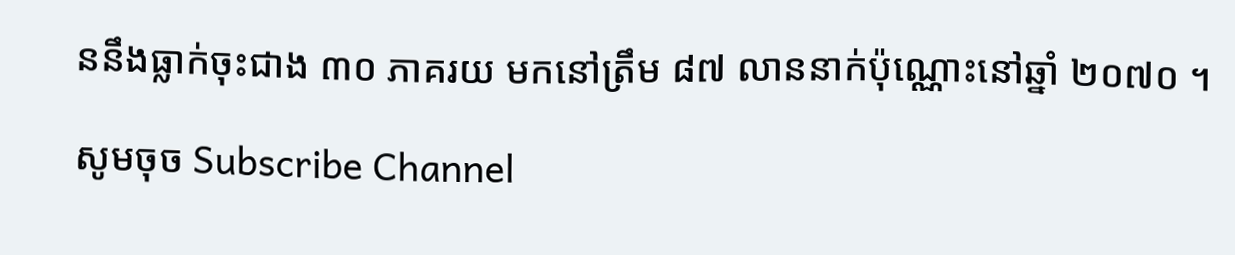ននឹងធ្លាក់ចុះជាង ៣០ ភាគរយ មកនៅត្រឹម ៨៧ លាននាក់ប៉ុណ្ណោះនៅឆ្នាំ ២០៧០ ។

សូមចុច Subscribe Channel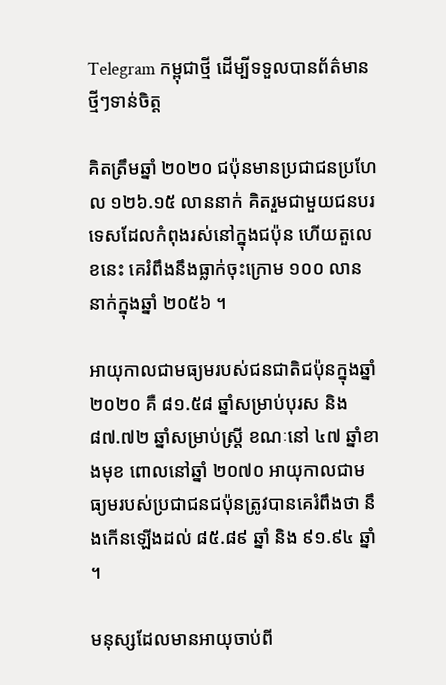Telegram កម្ពុជាថ្មី ដើម្បីទទួលបានព័ត៌មានថ្មីៗទាន់ចិត្ត

គិតត្រឹមឆ្នាំ ២០២០ ជប៉ុនមានប្រជាជនប្រហែល ១២៦.១៥ លាននាក់ គិតរួមជាមួយជនបរទេសដែលកំពុងរស់នៅក្នុងជប៉ុន ហើយតួលេខនេះ គេរំពឹងនឹងធ្លាក់ចុះក្រោម ១០០ លាននាក់ក្នុងឆ្នាំ ២០៥៦ ។

អាយុកាលជាមធ្យមរបស់ជនជាតិជប៉ុនក្នុងឆ្នាំ ២០២០ គឺ ៨១.៥៨ ឆ្នាំសម្រាប់បុរស និង ៨៧.៧២ ឆ្នាំសម្រាប់ស្ត្រី ខណៈនៅ ៤៧ ឆ្នាំខាងមុខ ពោលនៅឆ្នាំ ២០៧០ អាយុកាលជាមធ្យមរបស់ប្រជាជនជប៉ុនត្រូវបានគេរំពឹងថា នឹងកើនឡើងដល់ ៨៥.៨៩ ឆ្នាំ និង ៩១.៩៤ ឆ្នាំ ។

មនុស្សដែលមានអាយុចាប់ពី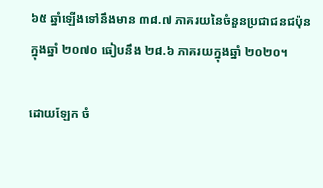៦៥ ឆ្នាំឡើងទៅនឹងមាន ៣៨.៧ ភាគរយនៃចំនួនប្រជាជនជប៉ុនក្នុងឆ្នាំ ២០៧០ ធៀបនឹង ២៨.៦ ភាគរយក្នុងឆ្នាំ ២០២០។

ដោយឡែក ចំ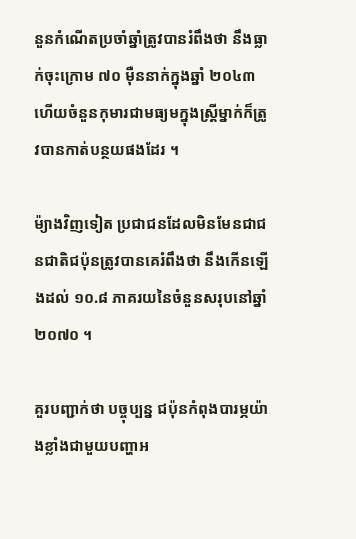នួនកំណើតប្រចាំឆ្នាំត្រូវបានរំពឹងថា នឹងធ្លាក់ចុះក្រោម ៧០ ម៉ឺននាក់ក្នុងឆ្នាំ ២០៤៣ ហើយចំនួនកុមារជាមធ្យមក្នុងស្ត្រីម្នាក់ក៏ត្រូវបានកាត់បន្ថយផងដែរ ។

ម៉្យាងវិញទៀត ប្រជាជនដែលមិនមែនជាជនជាតិជប៉ុនត្រូវបានគេរំពឹងថា នឹងកើនឡើងដល់ ១០.៨ ភាគរយនៃចំនួនសរុបនៅឆ្នាំ ២០៧០ ។

គួរបញ្ជាក់ថា បច្ចុប្បន្ន ជប៉ុនកំពុងបារម្ភយ៉ាងខ្លាំងជាមួយបញ្ហាអ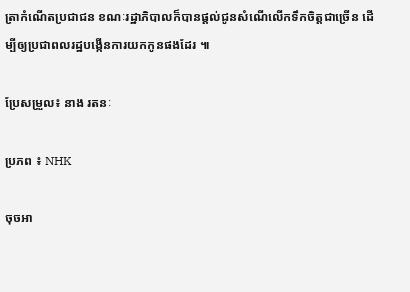ត្រាកំណើតប្រជាជន ខណៈរដ្ឋាភិបាលក៏បានផ្តល់ជូនសំណើលើកទឹកចិត្តជាច្រើន ដើម្បីឲ្យប្រជាពលរដ្ឋបង្កើនការយកកូនផងដែរ ៕

ប្រែសម្រួល៖ នាង រតនៈ

ប្រភព ៖ NHK

ចុចអា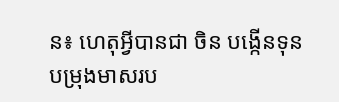ន៖ ហេតុអ្វីបានជា ចិន បង្កើនទុនបម្រុងមាសរប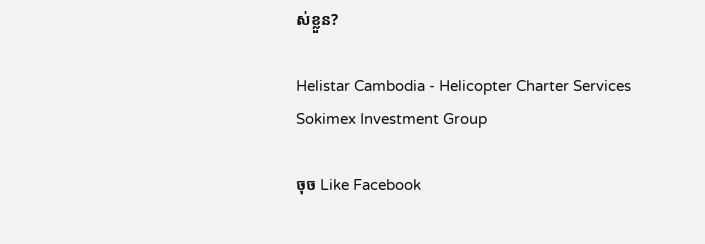ស់ខ្លួន?

Helistar Cambodia - Helicopter Charter Services
Sokimex Investment Group

ចុច Like Facebook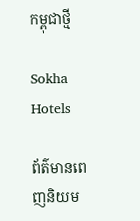កម្ពុជាថ្មី

Sokha Hotels

ព័ត៌មានពេញនិយម